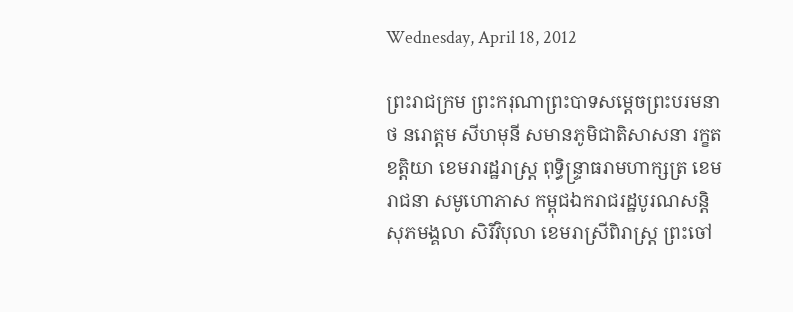Wednesday, April 18, 2012

ព្រះរាជក្រម ព្រះករុណាព្រះបាទសម្ដេចព្រះបរមនាថ នរោត្ដម សីហមុនី សមានភូមិជាតិសាសនា រក្ខតខត្ដិយា ខេមរារដ្ឋរាស្ដ្រ ពុទ្ធិន្ទ្រាធរាមហាក្សត្រ ខេមរាជនា សមូហោភាស កម្ពុជឯករាជរដ្ឋបូរណសន្ដិ សុភមង្គលា សិរីវិបុលា ខេមរាស្រីពិរាស្ដ្រ ព្រះចៅ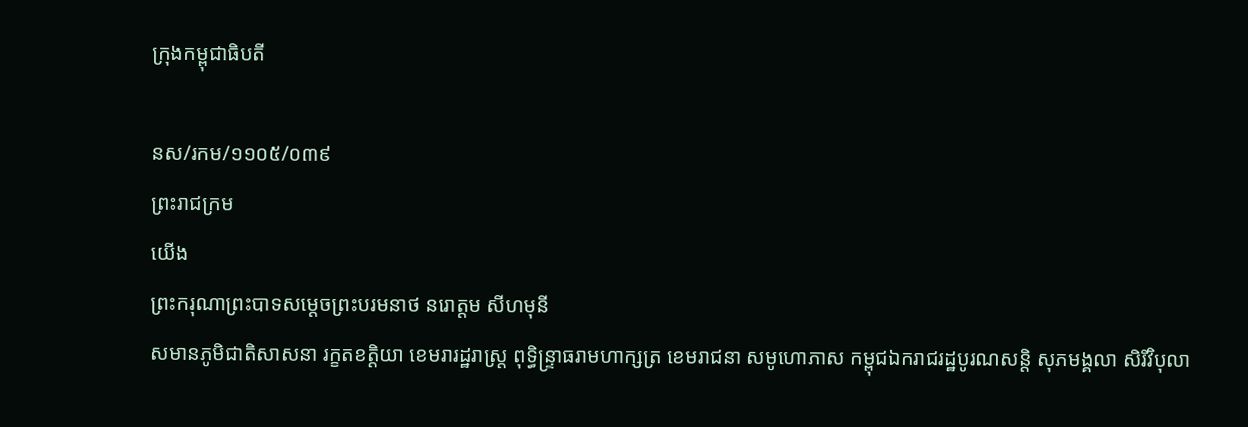ក្រុងកម្ពុជាធិបតី

នស/រកម/១១០៥/០៣៩
ព្រះរាជក្រម
យើង
ព្រះករុណាព្រះបាទសម្ដេចព្រះបរមនាថ នរោត្ដម សីហមុនី
សមានភូមិជាតិសាសនា រក្ខតខត្ដិយា ខេមរារដ្ឋរាស្ដ្រ ពុទ្ធិន្ទ្រាធរាមហាក្សត្រ ខេមរាជនា សមូហោភាស កម្ពុជឯករាជរដ្ឋបូរណសន្ដិ សុភមង្គលា សិរីវិបុលា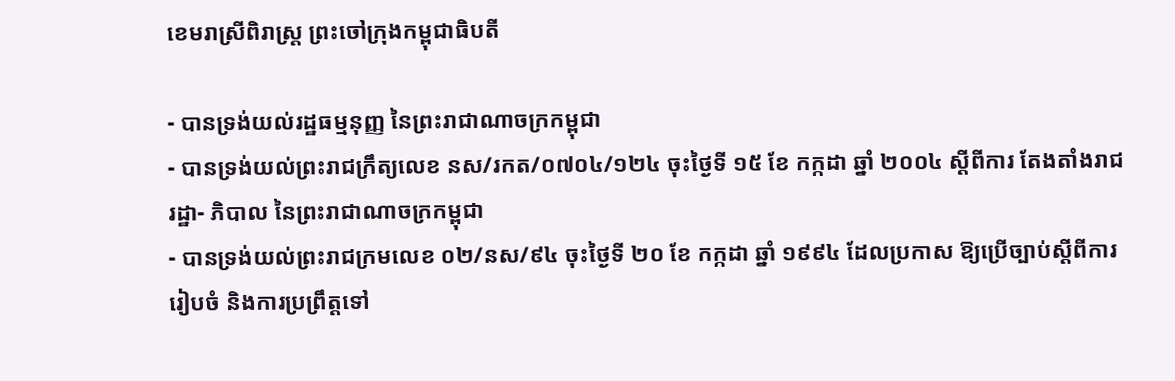ខេមរាស្រីពិរាស្ដ្រ ព្រះចៅក្រុងកម្ពុជាធិបតី

- បានទ្រង់យល់រដ្ឋធម្មនុញ្ញ នៃព្រះរាជាណាចក្រកម្ពុជា
- បានទ្រង់យល់ព្រះរាជក្រឹត្យលេខ នស/រកត/០៧០៤/១២៤ ចុះថ្ងៃទី ១៥ ខែ កក្កដា ឆ្នាំ ២០០៤ ស្ដីពីការ តែងតាំងរាជរដ្ឋា- ភិបាល នៃព្រះរាជាណាចក្រកម្ពុជា
- បានទ្រង់យល់ព្រះរាជក្រមលេខ ០២/នស/៩៤ ចុះថ្ងៃទី ២០ ខែ កក្កដា ឆ្នាំ ១៩៩៤ ដែលប្រកាស ឱ្យប្រើច្បាប់ស្ដីពីការរៀបចំ និងការប្រព្រឹត្ដទៅ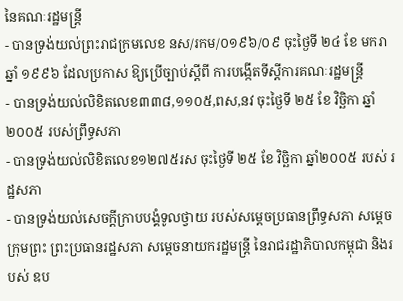នៃគណៈរដ្ឋមន្ដ្រី
- បានទ្រង់យល់ព្រះរាជក្រមលេខ នស/រកម/០១៩៦/០៩ ចុះថ្ងៃទី ២៤ ខែ មករា ឆ្នាំ ១៩៩៦ ដែលប្រកាស ឱ្យប្រើច្បាប់ស្ដីពី ការបង្កើតទីស្ដីការគណៈរដ្ឋមន្ដ្រី
- បានទ្រង់យល់លិខិតលេខ៣៣៨,១១០៥,ពស,នវ ចុះថ្ងៃទី ២៥ ខែ វិច្ឆិកា ឆ្នាំ ២០០៥ របស់ព្រឹទ្ធសភា
- បានទ្រង់យល់លិខិតលេខ១២៧៥រស ចុះថ្ងៃទី ២៥ ខែ វិច្ឆិកា ឆ្នាំ២០០៥ របស់ រដ្ឋសភា
- បានទ្រង់យល់សេចក្ដីក្រាបបង្គំទូលថ្វាយ របស់សម្ដេចប្រធានព្រឹទ្ធសភា សម្ដេចក្រុមព្រះ ព្រះប្រធានរដ្ឋសភា សម្ដេចនាយករដ្ឋមន្ដ្រី នៃរាជរដ្ឋាភិបាលកម្ពុជា និងរបស់ ឧប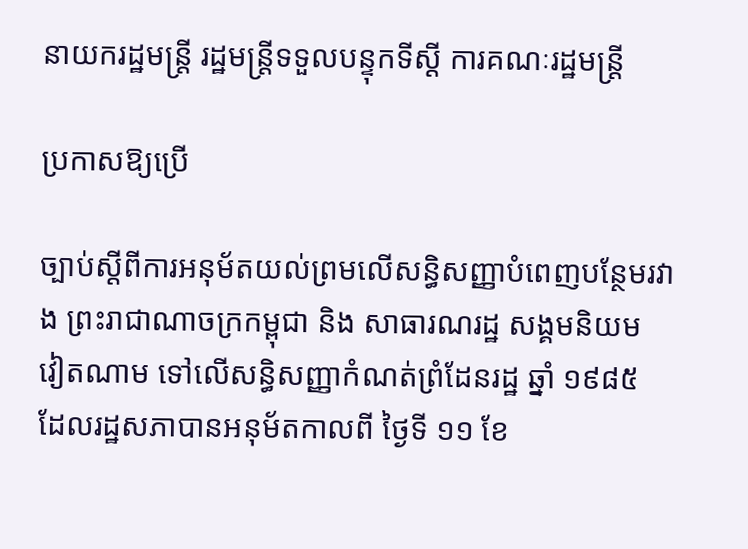នាយករដ្ឋមន្ដ្រី រដ្ឋមន្ដ្រីទទួលបន្ទុកទីស្ដី ការគណៈរដ្ឋមន្ដ្រី

ប្រកាសឱ្យប្រើ

ច្បាប់ស្ដីពីការអនុម័តយល់ព្រមលើសន្ធិសញ្ញាបំពេញបន្ថែមរវាង ព្រះរាជាណាចក្រកម្ពុជា និង សាធារណរដ្ឋ សង្គមនិយម វៀតណាម ទៅលើសន្ធិសញ្ញាកំណត់ព្រំដែនរដ្ឋ ឆ្នាំ ១៩៨៥ ដែលរដ្ឋសភាបានអនុម័តកាលពី ថ្ងៃទី ១១ ខែ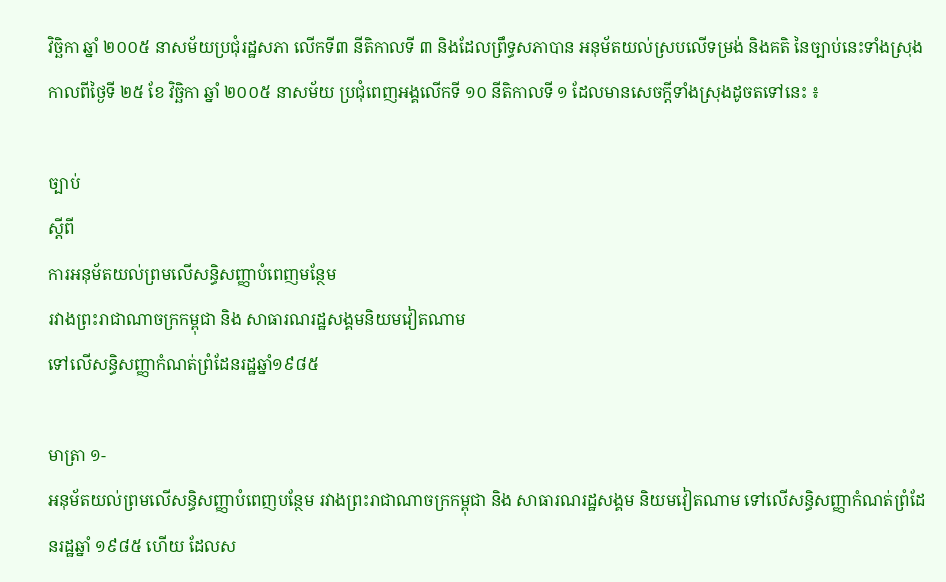វិច្ឆិកា ឆ្នាំ ២០០៥ នាសម័យប្រជុំរដ្ឋសភា លើកទី៣ នីតិកាលទី ៣ និងដែលព្រឹទ្ធសភាបាន អនុម័តយល់ស្របលើទម្រង់ និងគតិ នៃច្បាប់នេះទាំងស្រុង កាលពីថ្ងៃទី ២៥ ខែ វិច្ឆិកា ឆ្នាំ ២០០៥ នាសម័យ ប្រជុំពេញអង្គលើកទី ១០ នីតិកាលទី ១ ដែលមានសេចក្ដីទាំងស្រុងដូចតទៅនេះ ៖

ច្បាប់
ស្ដីពី
ការអនុម័តយល់ព្រមលើសន្ធិសញ្ញាបំពេញមន្ថែម
រវាងព្រះរាជាណាចក្រកម្ពុជា និង សាធារណរដ្ឋសង្គមនិយមវៀតណាម
ទៅលើសន្ធិសញ្ញាកំណត់ព្រំដែនរដ្ឋឆ្នាំ១៩៨៥

មាត្រា ១-
អនុម័តយល់ព្រមលើសន្ធិសញ្ញាបំពេញបន្ថែម រវាងព្រះរាជាណាចក្រកម្ពុជា និង សាធារណរដ្ឋសង្គម និយមវៀតណាម ទៅលើសន្ធិសញ្ញាកំណត់ព្រំដែនរដ្ឋឆ្នាំ ១៩៨៥ ហើយ ដែលស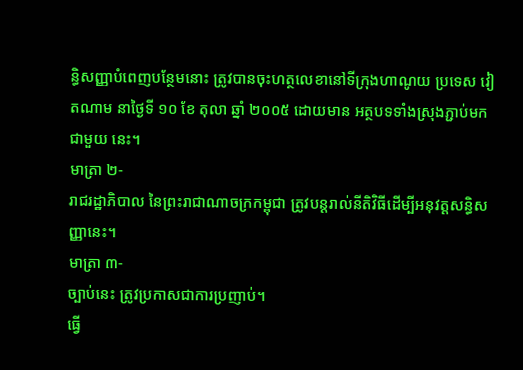ន្ធិសញ្ញាបំពេញបន្ថែមនោះ ត្រូវបានចុះហត្ថលេខានៅទីក្រុងហាណូយ ប្រទេស វៀតណាម នាថ្ងៃទី ១០ ខែ តុលា ឆ្នាំ ២០០៥ ដោយមាន អត្ថបទទាំងស្រុងភ្ជាប់មកជាមួយ នេះ។
មាត្រា ២-
រាជរដ្ឋាភិបាល នៃព្រះរាជាណាចក្រកម្ពុជា ត្រូវបន្ដរាល់នីតិវិធីដើម្បីអនុវត្ដសន្ធិសញ្ញានេះ។
មាត្រា ៣-
ច្បាប់នេះ ត្រូវប្រកាសជាការប្រញាប់។
ធ្វើ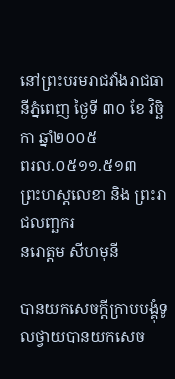នៅព្រះបរមរាជវាំងរាជធានីភ្នំពេញ ថ្ងៃទី ៣០ ខែ វិច្ឆិកា ឆ្នាំ២០០៥
ពរល.០៥១១.៥១៣
ព្រះហស្ដលេខា និង ព្រះរាជលញ្ឆករ
នរោត្ដម សីហមុនី

បានយកសេចក្ដីក្រាបបង្គុំទូលថ្វាយបានយកសេច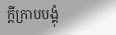ក្ដីក្រាបបង្គុំ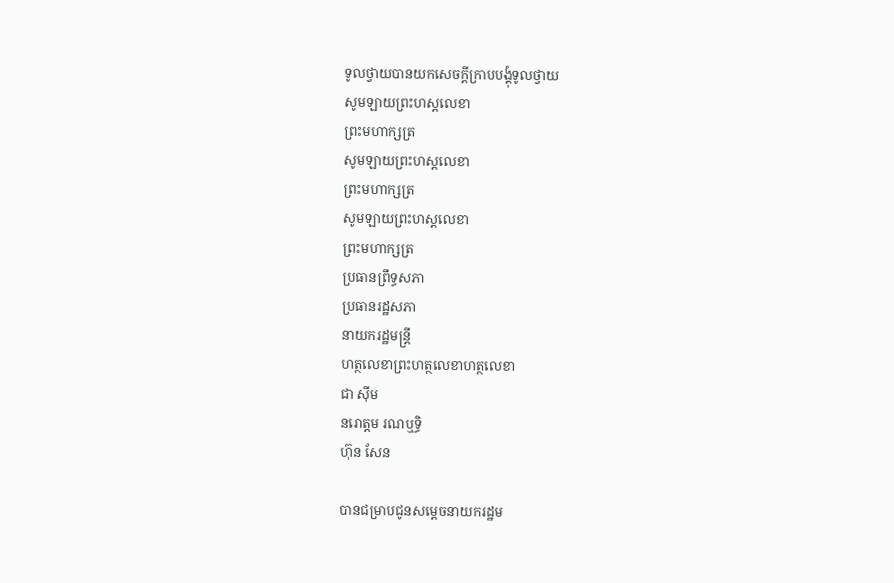ទូលថ្វាយបានយកសេចក្ដីក្រាបបង្គុំទូលថ្វាយ
សូមឡាយព្រះហស្ដលេខា
ព្រះមហាក្សត្រ
សូមឡាយព្រះហស្ដលេខា
ព្រះមហាក្សត្រ
សូមឡាយព្រះហស្ដលេខា
ព្រះមហាក្សត្រ
ប្រធានព្រឹទ្ធសភា
ប្រធានរដ្ឋសភា
នាយករដ្ឋមន្ដ្រី
ហត្ថលេខាព្រះហត្ថលេខាហត្ថលេខា
ជា ស៊ីម
នរោត្ដម រណឬទ្ធិ
ហ៊ុន សែន

បានជម្រាបជូនសម្ដេចនាយករដ្ឋម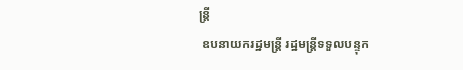ន្ដ្រី
 ឧបនាយករដ្ឋមន្ដ្រី រដ្ឋមន្ដ្រីទទួលបន្ទុក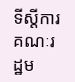ទីស្ដីការគណៈរដ្ឋម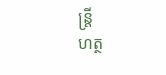ន្ដ្រី
ហត្ថ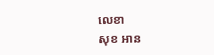លេខា
សុខ អាន